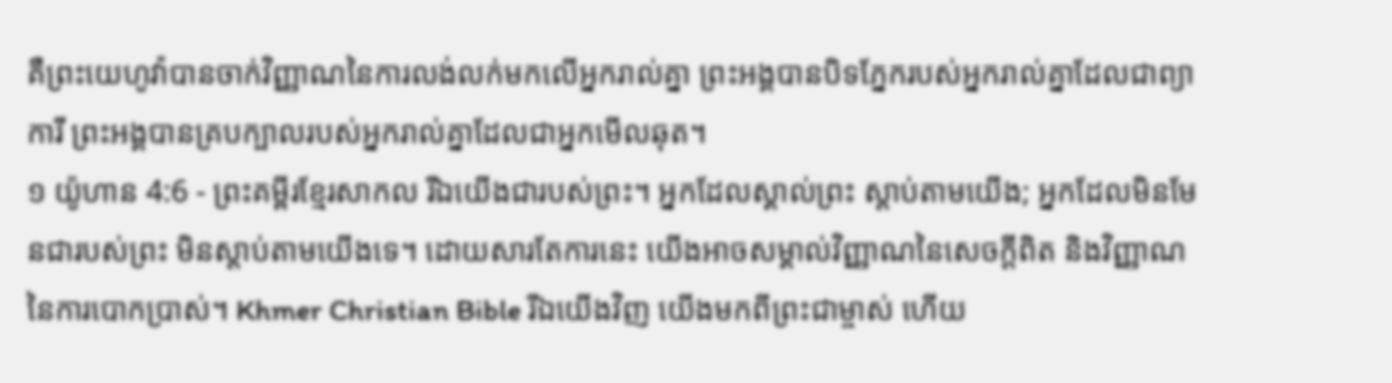គឺព្រះយេហូវ៉ាបានចាក់វិញ្ញាណនៃការលង់លក់មកលើអ្នករាល់គ្នា ព្រះអង្គបានបិទភ្នែករបស់អ្នករាល់គ្នាដែលជាព្យាការី ព្រះអង្គបានគ្របក្បាលរបស់អ្នករាល់គ្នាដែលជាអ្នកមើលឆុត។
១ យ៉ូហាន 4:6 - ព្រះគម្ពីរខ្មែរសាកល រីឯយើងជារបស់ព្រះ។ អ្នកដែលស្គាល់ព្រះ ស្ដាប់តាមយើង; អ្នកដែលមិនមែនជារបស់ព្រះ មិនស្ដាប់តាមយើងទេ។ ដោយសារតែការនេះ យើងអាចសម្គាល់វិញ្ញាណនៃសេចក្ដីពិត និងវិញ្ញាណនៃការបោកប្រាស់។ Khmer Christian Bible រីឯយើងវិញ យើងមកពីព្រះជាម្ចាស់ ហើយ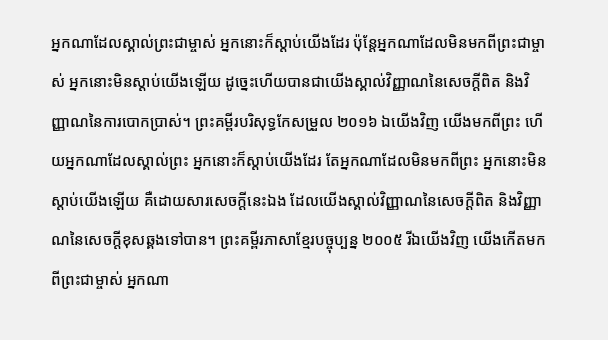អ្នកណាដែលស្គាល់ព្រះជាម្ចាស់ អ្នកនោះក៏ស្ដាប់យើងដែរ ប៉ុន្ដែអ្នកណាដែលមិនមកពីព្រះជាម្ចាស់ អ្នកនោះមិនស្ដាប់យើងឡើយ ដូច្នេះហើយបានជាយើងស្គាល់វិញ្ញាណនៃសេចក្ដីពិត និងវិញ្ញាណនៃការបោកប្រាស់។ ព្រះគម្ពីរបរិសុទ្ធកែសម្រួល ២០១៦ ឯយើងវិញ យើងមកពីព្រះ ហើយអ្នកណាដែលស្គាល់ព្រះ អ្នកនោះក៏ស្តាប់យើងដែរ តែអ្នកណាដែលមិនមកពីព្រះ អ្នកនោះមិនស្តាប់យើងឡើយ គឺដោយសារសេចក្ដីនេះឯង ដែលយើងស្គាល់វិញ្ញាណនៃសេចក្ដីពិត និងវិញ្ញាណនៃសេចក្ដីខុសឆ្គងទៅបាន។ ព្រះគម្ពីរភាសាខ្មែរបច្ចុប្បន្ន ២០០៥ រីឯយើងវិញ យើងកើតមកពីព្រះជាម្ចាស់ អ្នកណា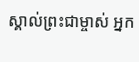ស្គាល់ព្រះជាម្ចាស់ អ្នក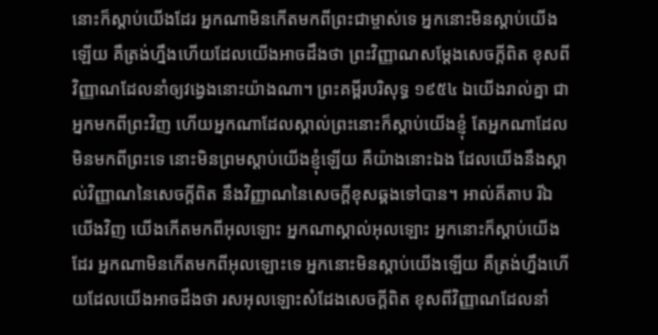នោះក៏ស្ដាប់យើងដែរ អ្នកណាមិនកើតមកពីព្រះជាម្ចាស់ទេ អ្នកនោះមិនស្ដាប់យើងឡើយ គឺត្រង់ហ្នឹងហើយដែលយើងអាចដឹងថា ព្រះវិញ្ញាណសម្តែងសេចក្ដីពិត ខុសពីវិញ្ញាណដែលនាំឲ្យវង្វេងនោះយ៉ាងណា។ ព្រះគម្ពីរបរិសុទ្ធ ១៩៥៤ ឯយើងរាល់គ្នា ជាអ្នកមកពីព្រះវិញ ហើយអ្នកណាដែលស្គាល់ព្រះនោះក៏ស្តាប់យើងខ្ញុំ តែអ្នកណាដែលមិនមកពីព្រះទេ នោះមិនព្រមស្តាប់យើងខ្ញុំឡើយ គឺយ៉ាងនោះឯង ដែលយើងនឹងស្គាល់វិញ្ញាណនៃសេចក្ដីពិត នឹងវិញ្ញាណនៃសេចក្ដីខុសឆ្គងទៅបាន។ អាល់គីតាប រីឯយើងវិញ យើងកើតមកពីអុលឡោះ អ្នកណាស្គាល់អុលឡោះ អ្នកនោះក៏ស្ដាប់យើងដែរ អ្នកណាមិនកើតមកពីអុលឡោះទេ អ្នកនោះមិនស្ដាប់យើងឡើយ គឺត្រង់ហ្នឹងហើយដែលយើងអាចដឹងថា រសអុលឡោះសំដែងសេចក្ដីពិត ខុសពីវិញ្ញាណដែលនាំ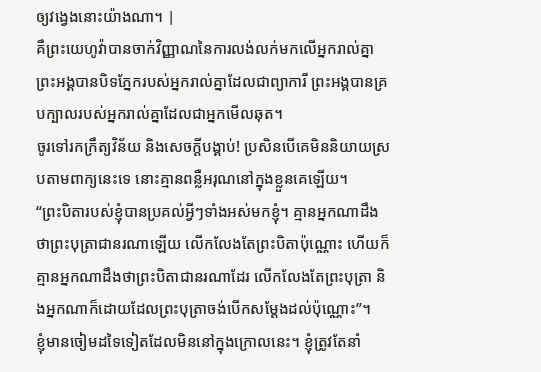ឲ្យវង្វេងនោះយ៉ាងណា។ |
គឺព្រះយេហូវ៉ាបានចាក់វិញ្ញាណនៃការលង់លក់មកលើអ្នករាល់គ្នា ព្រះអង្គបានបិទភ្នែករបស់អ្នករាល់គ្នាដែលជាព្យាការី ព្រះអង្គបានគ្របក្បាលរបស់អ្នករាល់គ្នាដែលជាអ្នកមើលឆុត។
ចូរទៅរកក្រឹត្យវិន័យ និងសេចក្ដីបង្គាប់! ប្រសិនបើគេមិននិយាយស្របតាមពាក្យនេះទេ នោះគ្មានពន្លឺអរុណនៅក្នុងខ្លួនគេឡើយ។
“ព្រះបិតារបស់ខ្ញុំបានប្រគល់អ្វីៗទាំងអស់មកខ្ញុំ។ គ្មានអ្នកណាដឹងថាព្រះបុត្រាជានរណាឡើយ លើកលែងតែព្រះបិតាប៉ុណ្ណោះ ហើយក៏គ្មានអ្នកណាដឹងថាព្រះបិតាជានរណាដែរ លើកលែងតែព្រះបុត្រា និងអ្នកណាក៏ដោយដែលព្រះបុត្រាចង់បើកសម្ដែងដល់ប៉ុណ្ណោះ”។
ខ្ញុំមានចៀមដទៃទៀតដែលមិននៅក្នុងក្រោលនេះ។ ខ្ញុំត្រូវតែនាំ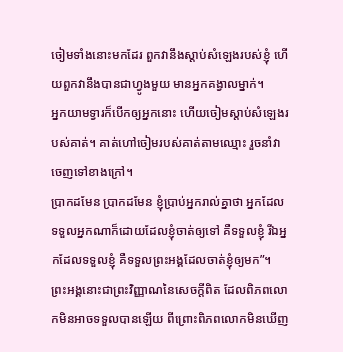ចៀមទាំងនោះមកដែរ ពួកវានឹងស្ដាប់សំឡេងរបស់ខ្ញុំ ហើយពួកវានឹងបានជាហ្វូងមួយ មានអ្នកគង្វាលម្នាក់។
អ្នកយាមទ្វារក៏បើកឲ្យអ្នកនោះ ហើយចៀមស្ដាប់សំឡេងរបស់គាត់។ គាត់ហៅចៀមរបស់គាត់តាមឈ្មោះ រួចនាំវាចេញទៅខាងក្រៅ។
ប្រាកដមែន ប្រាកដមែន ខ្ញុំប្រាប់អ្នករាល់គ្នាថា អ្នកដែលទទួលអ្នកណាក៏ដោយដែលខ្ញុំចាត់ឲ្យទៅ គឺទទួលខ្ញុំ រីឯអ្នកដែលទទួលខ្ញុំ គឺទទួលព្រះអង្គដែលចាត់ខ្ញុំឲ្យមក”។
ព្រះអង្គនោះជាព្រះវិញ្ញាណនៃសេចក្ដីពិត ដែលពិភពលោកមិនអាចទទួលបានឡើយ ពីព្រោះពិភពលោកមិនឃើញ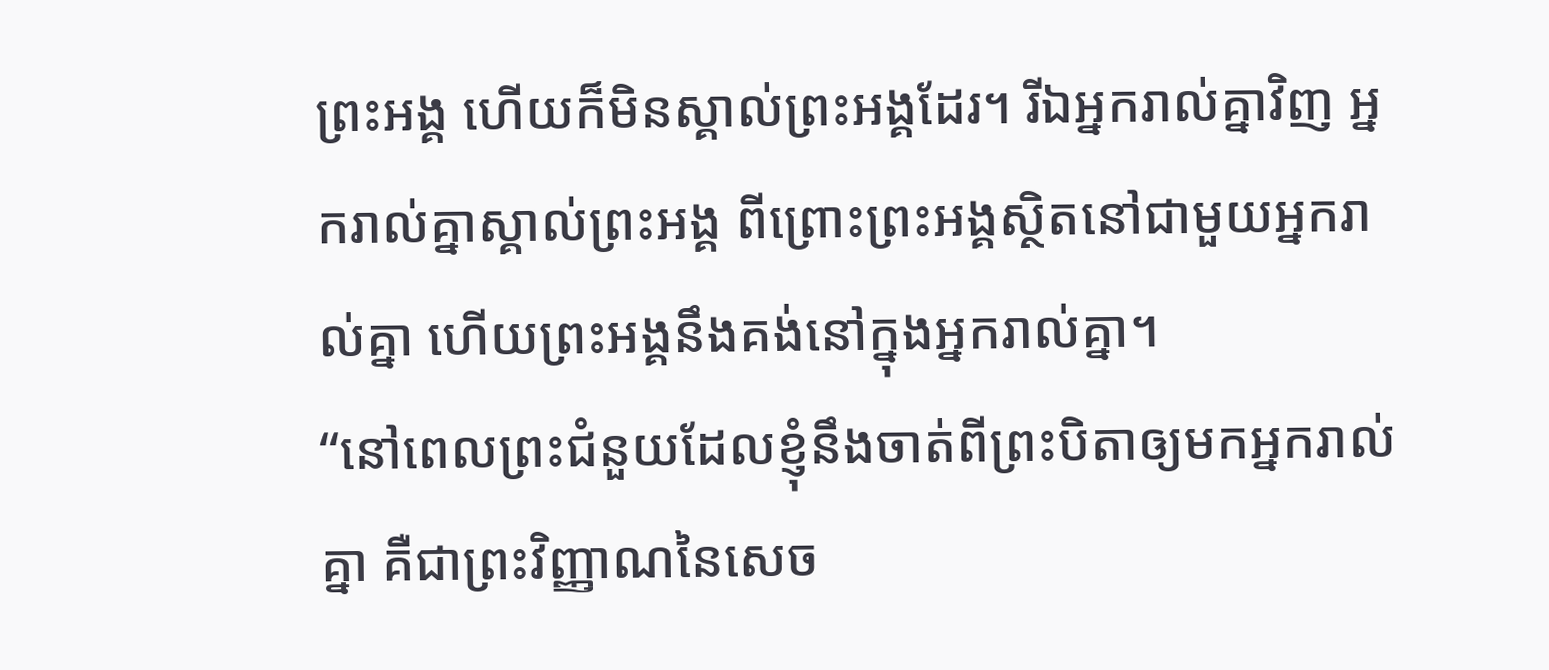ព្រះអង្គ ហើយក៏មិនស្គាល់ព្រះអង្គដែរ។ រីឯអ្នករាល់គ្នាវិញ អ្នករាល់គ្នាស្គាល់ព្រះអង្គ ពីព្រោះព្រះអង្គស្ថិតនៅជាមួយអ្នករាល់គ្នា ហើយព្រះអង្គនឹងគង់នៅក្នុងអ្នករាល់គ្នា។
“នៅពេលព្រះជំនួយដែលខ្ញុំនឹងចាត់ពីព្រះបិតាឲ្យមកអ្នករាល់គ្នា គឺជាព្រះវិញ្ញាណនៃសេច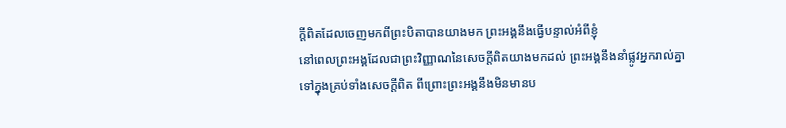ក្ដីពិតដែលចេញមកពីព្រះបិតាបានយាងមក ព្រះអង្គនឹងធ្វើបន្ទាល់អំពីខ្ញុំ
នៅពេលព្រះអង្គដែលជាព្រះវិញ្ញាណនៃសេចក្ដីពិតយាងមកដល់ ព្រះអង្គនឹងនាំផ្លូវអ្នករាល់គ្នាទៅក្នុងគ្រប់ទាំងសេចក្ដីពិត ពីព្រោះព្រះអង្គនឹងមិនមានប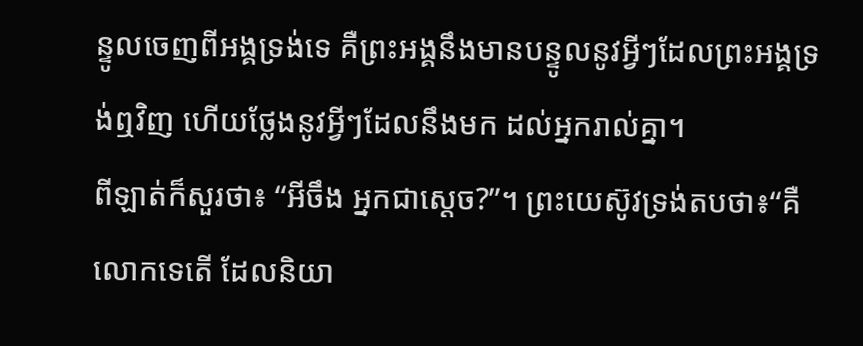ន្ទូលចេញពីអង្គទ្រង់ទេ គឺព្រះអង្គនឹងមានបន្ទូលនូវអ្វីៗដែលព្រះអង្គទ្រង់ឮវិញ ហើយថ្លែងនូវអ្វីៗដែលនឹងមក ដល់អ្នករាល់គ្នា។
ពីឡាត់ក៏សួរថា៖ “អីចឹង អ្នកជាស្ដេច?”។ ព្រះយេស៊ូវទ្រង់តបថា៖“គឺលោកទេតើ ដែលនិយា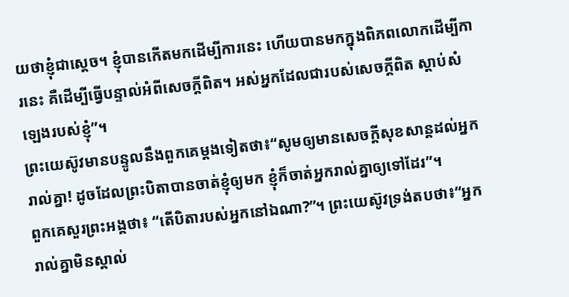យថាខ្ញុំជាស្ដេច។ ខ្ញុំបានកើតមកដើម្បីការនេះ ហើយបានមកក្នុងពិភពលោកដើម្បីការនេះ គឺដើម្បីធ្វើបន្ទាល់អំពីសេចក្ដីពិត។ អស់អ្នកដែលជារបស់សេចក្ដីពិត ស្ដាប់សំឡេងរបស់ខ្ញុំ”។
ព្រះយេស៊ូវមានបន្ទូលនឹងពួកគេម្ដងទៀតថា៖“សូមឲ្យមានសេចក្ដីសុខសាន្តដល់អ្នករាល់គ្នា! ដូចដែលព្រះបិតាបានចាត់ខ្ញុំឲ្យមក ខ្ញុំក៏ចាត់អ្នករាល់គ្នាឲ្យទៅដែរ”។
ពួកគេសួរព្រះអង្គថា៖ “តើបិតារបស់អ្នកនៅឯណា?”។ ព្រះយេស៊ូវទ្រង់តបថា៖“អ្នករាល់គ្នាមិនស្គាល់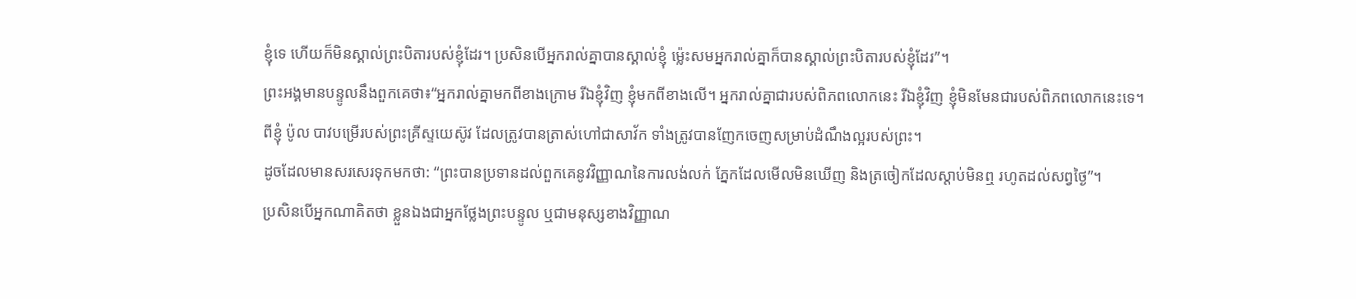ខ្ញុំទេ ហើយក៏មិនស្គាល់ព្រះបិតារបស់ខ្ញុំដែរ។ ប្រសិនបើអ្នករាល់គ្នាបានស្គាល់ខ្ញុំ ម្ល៉េះសមអ្នករាល់គ្នាក៏បានស្គាល់ព្រះបិតារបស់ខ្ញុំដែរ”។
ព្រះអង្គមានបន្ទូលនឹងពួកគេថា៖“អ្នករាល់គ្នាមកពីខាងក្រោម រីឯខ្ញុំវិញ ខ្ញុំមកពីខាងលើ។ អ្នករាល់គ្នាជារបស់ពិភពលោកនេះ រីឯខ្ញុំវិញ ខ្ញុំមិនមែនជារបស់ពិភពលោកនេះទេ។
ពីខ្ញុំ ប៉ូល បាវបម្រើរបស់ព្រះគ្រីស្ទយេស៊ូវ ដែលត្រូវបានត្រាស់ហៅជាសាវ័ក ទាំងត្រូវបានញែកចេញសម្រាប់ដំណឹងល្អរបស់ព្រះ។
ដូចដែលមានសរសេរទុកមកថា: “ព្រះបានប្រទានដល់ពួកគេនូវវិញ្ញាណនៃការលង់លក់ ភ្នែកដែលមើលមិនឃើញ និងត្រចៀកដែលស្ដាប់មិនឮ រហូតដល់សព្វថ្ងៃ”។
ប្រសិនបើអ្នកណាគិតថា ខ្លួនឯងជាអ្នកថ្លែងព្រះបន្ទូល ឬជាមនុស្សខាងវិញ្ញាណ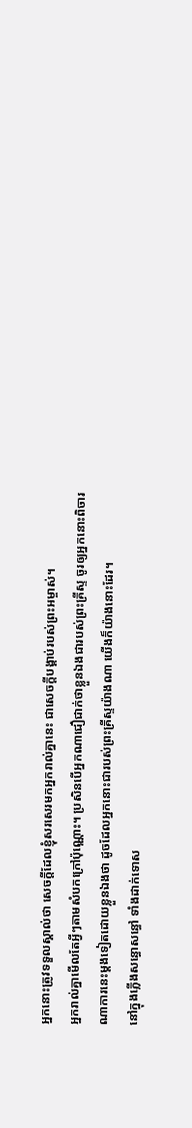អ្នកនោះត្រូវទទួលស្គាល់ថា សេចក្ដីដែលខ្ញុំសរសេរមកអ្នករាល់គ្នានេះ ជាសេចក្ដីបង្គាប់របស់ព្រះអម្ចាស់។
អ្នករាល់គ្នាមើលតែអ្វីៗតាមសំបកក្រៅប៉ុណ្ណោះ។ ប្រសិនបើអ្នកណាជឿជាក់ថាខ្លួនឯងជារបស់ព្រះគ្រីស្ទ ចូរឲ្យអ្នកនោះពិចារណាការនេះម្ដងទៀតដោយខ្លួនឯងថា ដូចដែលអ្នកនោះជារបស់ព្រះគ្រីស្ទយ៉ាងណា យើងក៏យ៉ាងនោះដែរ។
នៅក្នុងភ្លើងសន្ធោសន្ធៅ ទាំងដាក់ទោស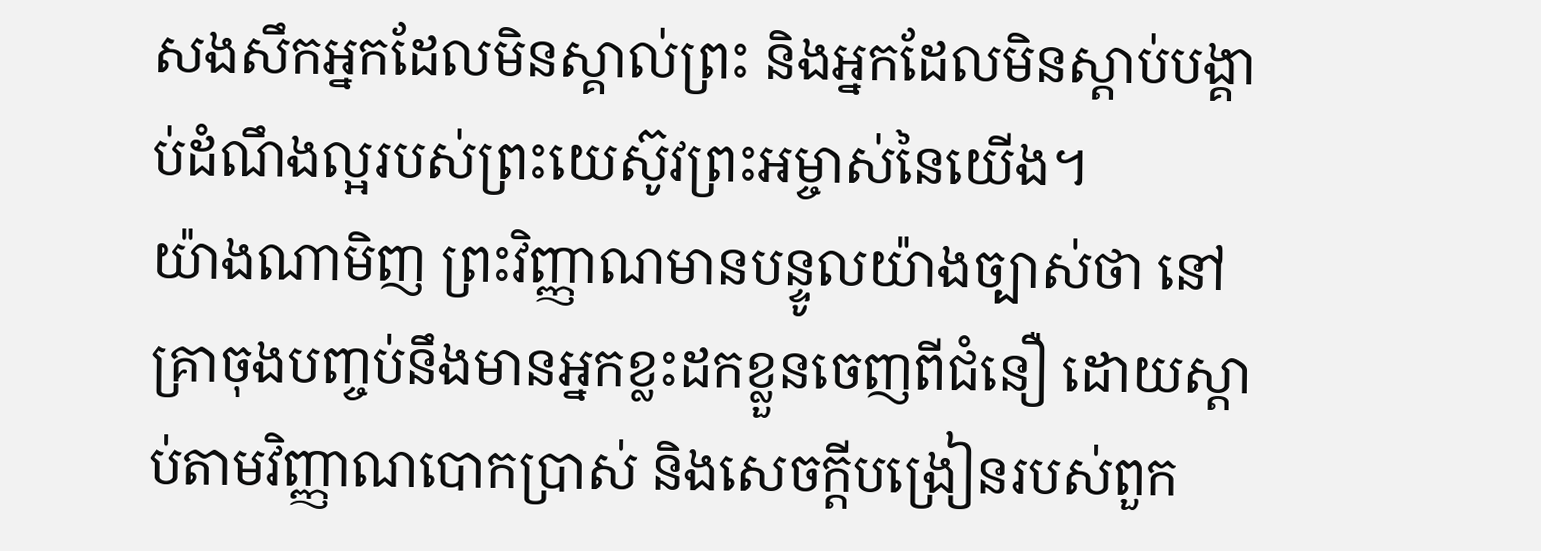សងសឹកអ្នកដែលមិនស្គាល់ព្រះ និងអ្នកដែលមិនស្ដាប់បង្គាប់ដំណឹងល្អរបស់ព្រះយេស៊ូវព្រះអម្ចាស់នៃយើង។
យ៉ាងណាមិញ ព្រះវិញ្ញាណមានបន្ទូលយ៉ាងច្បាស់ថា នៅគ្រាចុងបញ្ចប់នឹងមានអ្នកខ្លះដកខ្លួនចេញពីជំនឿ ដោយស្ដាប់តាមវិញ្ញាណបោកប្រាស់ និងសេចក្ដីបង្រៀនរបស់ពួក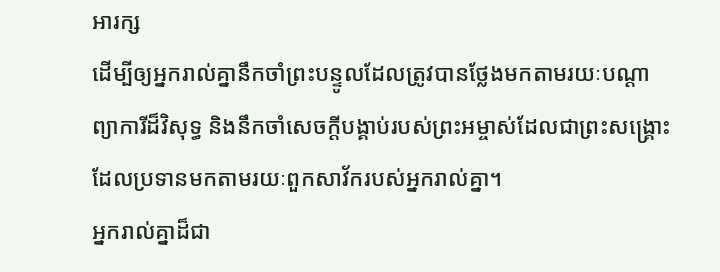អារក្ស
ដើម្បីឲ្យអ្នករាល់គ្នានឹកចាំព្រះបន្ទូលដែលត្រូវបានថ្លែងមកតាមរយៈបណ្ដាព្យាការីដ៏វិសុទ្ធ និងនឹកចាំសេចក្ដីបង្គាប់របស់ព្រះអម្ចាស់ដែលជាព្រះសង្គ្រោះ ដែលប្រទានមកតាមរយៈពួកសាវ័ករបស់អ្នករាល់គ្នា។
អ្នករាល់គ្នាដ៏ជា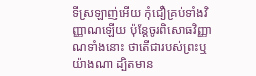ទីស្រឡាញ់អើយ កុំជឿគ្រប់ទាំងវិញ្ញាណឡើយ ប៉ុន្តែចូរពិសោធវិញ្ញាណទាំងនោះ ថាតើជារបស់ព្រះឬយ៉ាងណា ដ្បិតមាន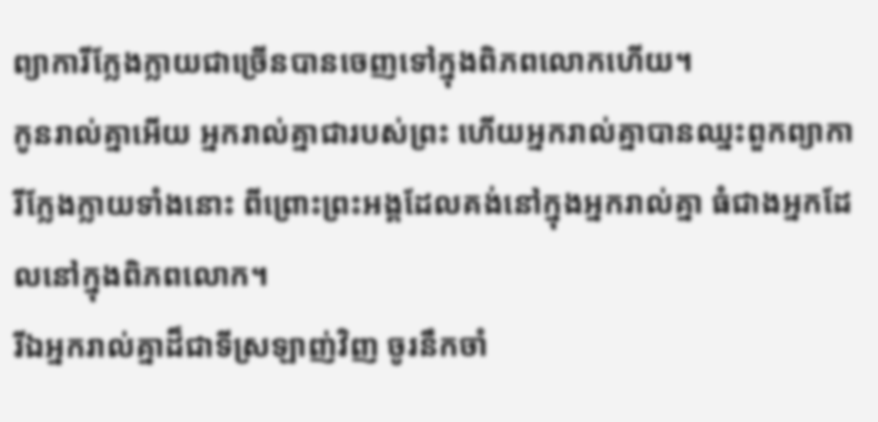ព្យាការីក្លែងក្លាយជាច្រើនបានចេញទៅក្នុងពិភពលោកហើយ។
កូនរាល់គ្នាអើយ អ្នករាល់គ្នាជារបស់ព្រះ ហើយអ្នករាល់គ្នាបានឈ្នះពួកព្យាការីក្លែងក្លាយទាំងនោះ ពីព្រោះព្រះអង្គដែលគង់នៅក្នុងអ្នករាល់គ្នា ធំជាងអ្នកដែលនៅក្នុងពិភពលោក។
រីឯអ្នករាល់គ្នាដ៏ជាទីស្រឡាញ់វិញ ចូរនឹកចាំ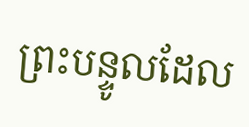ព្រះបន្ទូលដែល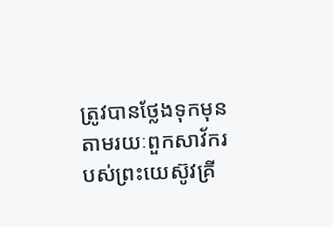ត្រូវបានថ្លែងទុកមុនតាមរយៈពួកសាវ័ករបស់ព្រះយេស៊ូវគ្រី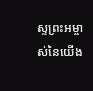ស្ទព្រះអម្ចាស់នៃយើង